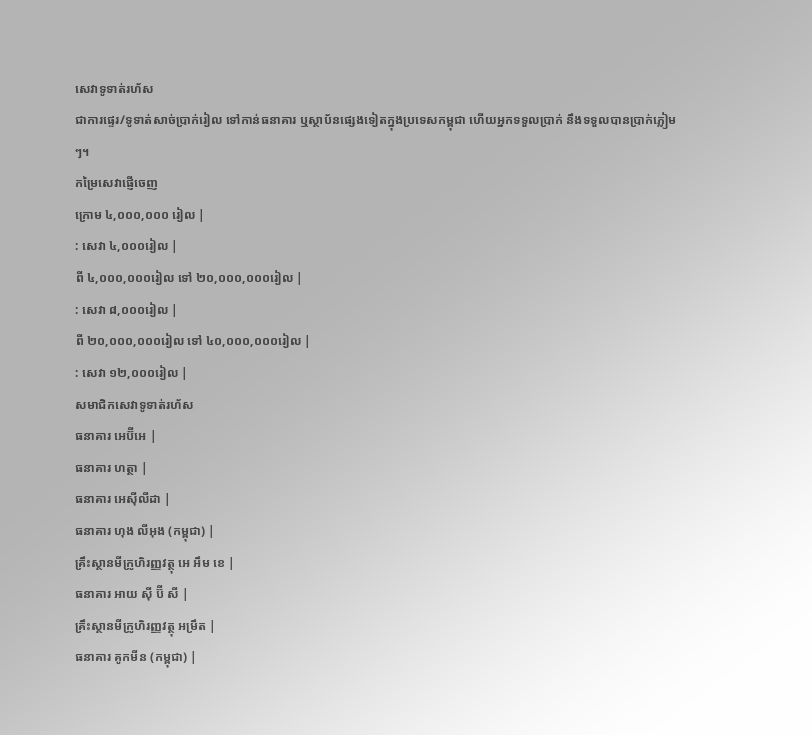សេវាទូទាត់រហ័ស
ជាការផ្ទេរ/ទូទាត់សាច់ប្រាក់រៀល ទៅកាន់ធនាគារ ឬស្ថាប័នផ្សេងទៀតក្នុងប្រទេសកម្ពុជា ហើយអ្នកទទួលប្រាក់ នឹងទទួលបានប្រាក់ភ្លៀមៗ។
កម្រៃសេវាផ្ញើចេញ
ក្រោម ៤,០០០,០០០ រៀល |
: សេវា ៤,០០០រៀល |
ពី ៤,០០០,០០០រៀល ទៅ ២០,០០០,០០០រៀល |
: សេវា ៨,០០០រៀល |
ពី ២០,០០០,០០០រៀល ទៅ ៤០,០០០,០០០រៀល |
: សេវា ១២,០០០រៀល |
សមាជិកសេវាទូទាត់រហ័ស
ធនាគារ អេប៊ីអេ |
ធនាគារ ហត្ថា |
ធនាគារ អេស៊ីលីដា |
ធនាគារ ហុង លីអុង (កម្ពុជា) |
គ្រឹះស្ថានមីក្រូហិរញ្ញវត្ថុ អេ អឹម ខេ |
ធនាគារ អាយ ស៊ី ប៊ី សី |
គ្រឹះស្ថានមីក្រូហិរញ្ញវត្ថុ អម្រឹត |
ធនាគារ គូកមីន (កម្ពុជា) |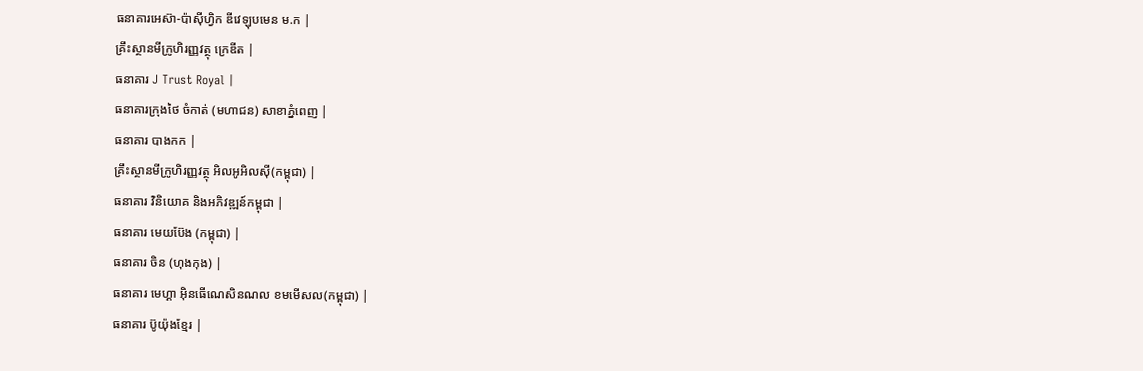ធនាគារអេស៊ា-ប៉ាស៊ីហ្វិក ឌីវេឡុបមេន ម.ក |
គ្រឹះស្ថានមីក្រូហិរញ្ញវត្ថុ ក្រេឌីត |
ធនាគារ J Trust Royal |
ធនាគារក្រុងថៃ ចំកាត់ (មហាជន) សាខាភ្នំពេញ |
ធនាគារ បាងកក |
គ្រឹះស្ថានមីក្រូហិរញ្ញវត្ថុ អិលអូអិលស៊ី(កម្ពុជា) |
ធនាគារ វិនិយោគ និងអភិវឌ្ឍន៍កម្ពុជា |
ធនាគារ មេយប៊ែង (កម្ពុជា) |
ធនាគារ ចិន (ហុងកុង) |
ធនាគារ មេហ្គា អ៊ិនធើណេសិនណល ខមមើសល(កម្ពុជា) |
ធនាគារ ប៊ូយ៉ុងខ្មែរ |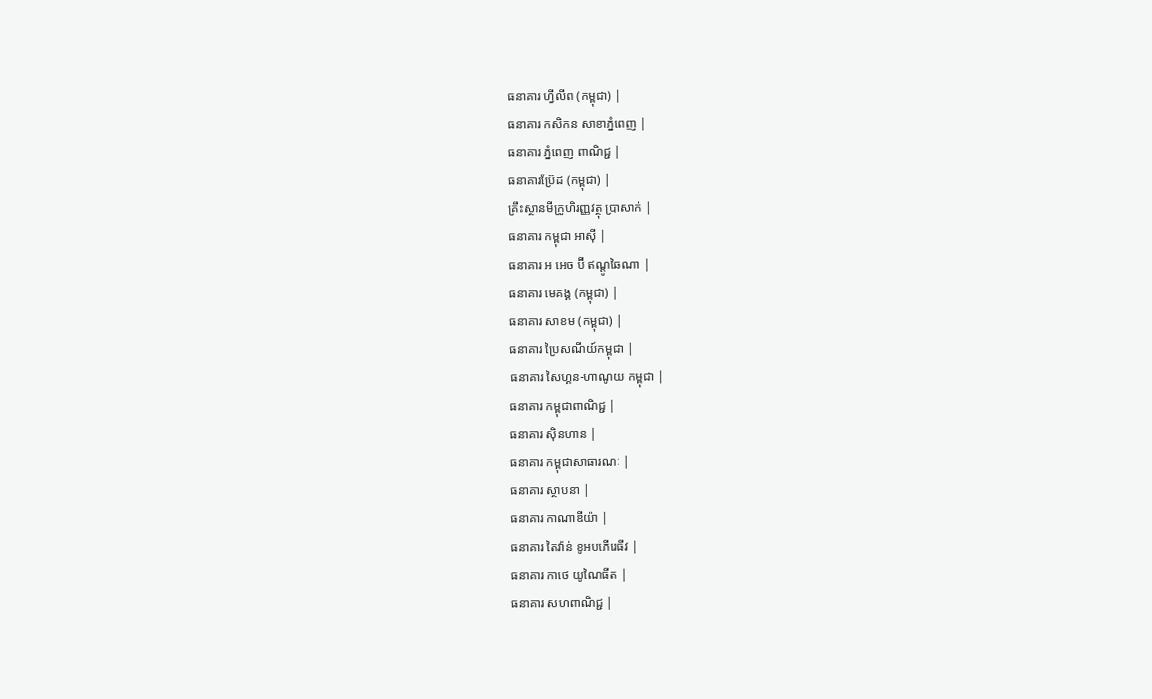ធនាគារ ហ្វីលីព (កម្ពុជា) |
ធនាគារ កសិកន សាខាភ្នំពេញ |
ធនាគារ ភ្នំពេញ ពាណិជ្ជ |
ធនាគារប្រ៊ែដ (កម្ពុជា) |
គ្រឹះស្ថានមីក្រូហិរញ្ញវត្ថុ ប្រាសាក់ |
ធនាគារ កម្ពុជា អាស៊ី |
ធនាគារ អ អេច ប៊ី ឥណ្តូឆៃណា |
ធនាគារ មេគង្គ (កម្ពុជា) |
ធនាគារ សាខម (កម្ពុជា) |
ធនាគារ ប្រៃសណីយ៍កម្ពុជា |
ធនាគារ សៃហ្គន-ហាណូយ កម្ពុជា |
ធនាគារ កម្ពុជាពាណិជ្ជ |
ធនាគារ ស៊ិនហាន |
ធនាគារ កម្ពុជាសាធារណៈ |
ធនាគារ ស្ថាបនា |
ធនាគារ កាណាឌីយ៉ា |
ធនាគារ តៃវ៉ាន់ ខូអបភើរេធីវ |
ធនាគារ កាថេ យូណៃធីត |
ធនាគារ សហពាណិជ្ជ |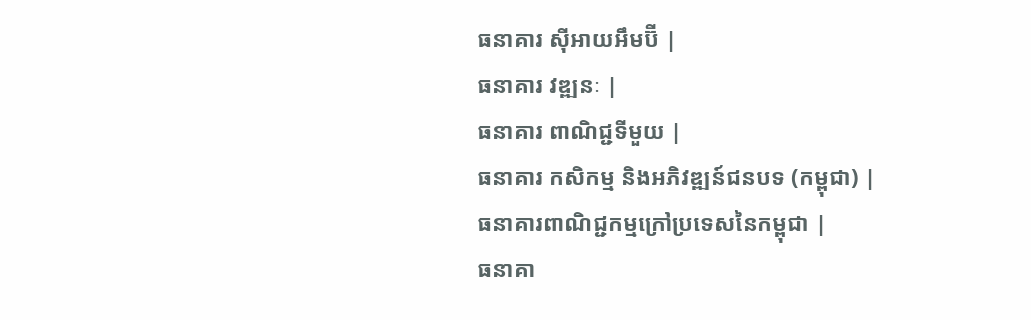ធនាគារ ស៊ីអាយអឹមប៊ី |
ធនាគារ វឌ្ឍនៈ |
ធនាគារ ពាណិជ្ជទីមួយ |
ធនាគារ កសិកម្ម និងអភិវឌ្ឍន៍ជនបទ (កម្ពុជា) |
ធនាគារពាណិជ្ជកម្មក្រៅប្រទេសនៃកម្ពុជា |
ធនាគា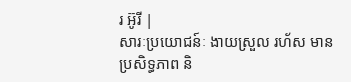រ អ៊ូរី |
សារៈប្រយោជន៍ៈ ងាយស្រួល រហ័ស មានប្រសិទ្ធភាព និ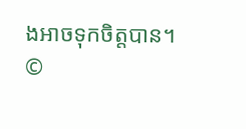ងអាចទុកចិត្តបាន។
©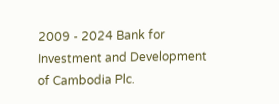2009 - 2024 Bank for Investment and Development of Cambodia Plc.